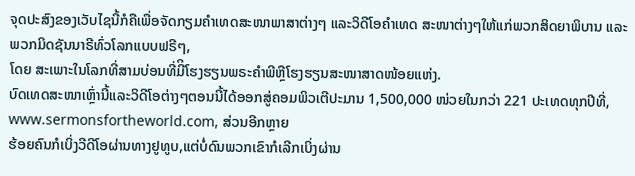ຈຸດປະສົງຂອງເວັບໄຊນີ້ກໍຄືເພື່ອຈັດກຽມຄໍາເທດສະໜາພາສາຕ່າງໆ ແລະວິດີໂອຄໍາເທດ ສະໜາຕ່າງໆໃຫ້ແກ່ພວກສິດຍາພິບານ ແລະພວກມິດຊັນນາຣີທົ່ວໂລກແບບຟຣີໆ,
ໂດຍ ສະເພາະໃນໂລກທີ່ສາມບ່ອນທີ່ມີິໂຮງຮຽນພຣະຄໍາພີຫຼືໂຮງຮຽນສະໜາສາດໜ້ອຍແຫ່ງ.
ບົດເທດສະໜາເຫຼົ່ານີ້ແລະວິດີໂອຕ່າງໆຕອນນີ້ໄດ້ອອກສູ່ຄອມພິວເຕີປະມານ 1,500,000 ໜ່ວຍໃນກວ່າ 221 ປະເທດທຸກປີທີ່,
www.sermonsfortheworld.com, ສ່ວນອີກຫຼາຍ
ຮ້ອຍຄົນກໍເບິ່ງວີດີໂອຜ່ານທາງຢູທູບ,ແຕ່ບໍ່ດົນພວກເຂົາກໍເລີກເບິ່ງຜ່ານ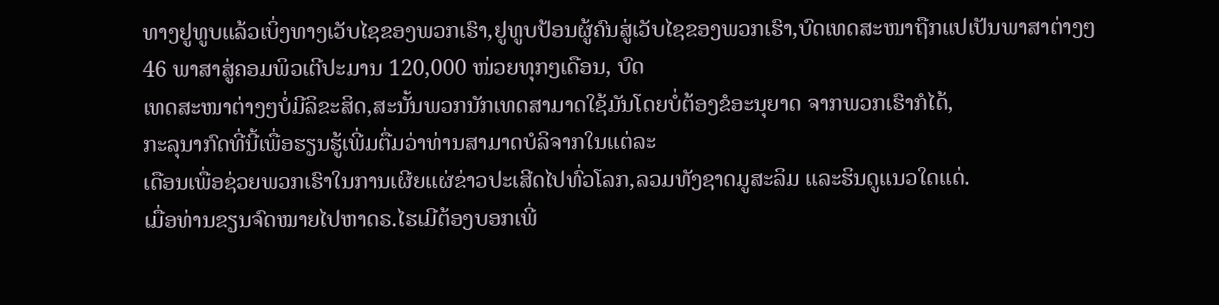ທາງຢູທູບແລ້ວເບິ່ງທາງເວັບໄຊຂອງພວກເຮົາ,ຢູທູບປ້ອນຜູ້ຄົນສູ່ເວັບໄຊຂອງພວກເຮົາ,ບົດເທດສະໜາຖືກແປເປັນພາສາຕ່າງໆ
46 ພາສາສູ່ຄອມພິວເຕີປະມານ 120,000 ໜ່ວຍທຸກໆເດືອນ, ບົດ
ເທດສະໜາຕ່າງໆບໍ່ມີລິຂະສິດ,ສະນັ້ນພວກນັກເທດສາມາດໃຊ້ມັນໂດຍບໍ່ຕ້ອງຂໍອະນຸຍາດ ຈາກພວກເຮົາກໍໄດ້,
ກະລຸນາກົດທີ່ນີ້ເພື່ອຮຽນຮູ້ເພີ່ມຕື່ມວ່າທ່ານສາມາດບໍລິຈາກໃນແຕ່ລະ
ເດືອນເພື່ອຊ່ວຍພວກເຮົາໃນການເຜີຍແຜ່ຂ່າວປະເສີດໄປທົ່ວໂລກ,ລວມທັງຊາດມູສະລິມ ແລະຮິນດູແນວໃດແດ່.
ເມື່ອທ່ານຂຽນຈົດໝາຍໄປຫາດຣ.ໄຮເມີຕ້ອງບອກເພີ່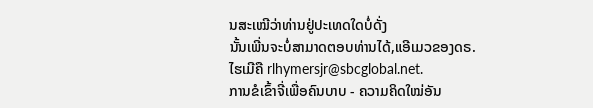ນສະເໝີວ່າທ່ານຢູ່ປະເທດໃດບໍ່ດັ່ງ
ນັ້ນເພີ່ນຈະບໍ່ສາມາດຕອບທ່ານໄດ້,ແອີເມວຂອງດຣ.ໄຮເມີຄື rlhymersjr@sbcglobal.net.
ການຂໍເຂົ້າຈີ່ເພື່ອຄົນບາບ - ຄວາມຄິດໃໝ່ອັນ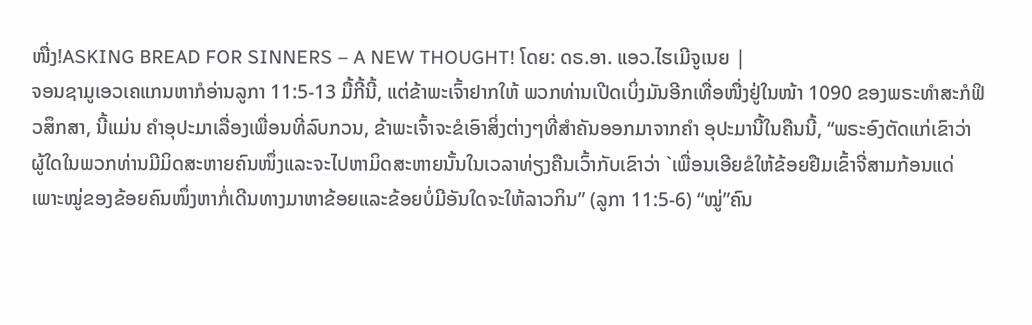ໜື່ງ!ASKING BREAD FOR SINNERS – A NEW THOUGHT! ໂດຍ: ດຣ.ອາ. ແອວ.ໄຮເມີຈູເນຍ |
ຈອນຊາມູເອວເຄແກນຫາກໍອ່ານລູກາ 11:5-13 ມື້ກີ້ນີ້, ແຕ່ຂ້າພະເຈົ້າຢາກໃຫ້ ພວກທ່ານເປີດເບິ່ງມັນອີກເທື່ອໜື່ງຢູ່ໃນໜ້າ 1090 ຂອງພຣະທໍາສະກໍຟິວສຶກສາ, ນີ້ແມ່ນ ຄໍາອຸປະມາເລື່ອງເພື່ອນທີ່ລົບກວນ, ຂ້າພະເຈົ້າຈະຂໍເອົາສິ່ງຕ່າງໆທີ່ສໍາຄັນອອກມາຈາກຄໍາ ອຸປະມານີ້ໃນຄືນນີ້, “ພຣະອົງຕັດແກ່ເຂົາວ່າ ຜູ້ໃດໃນພວກທ່ານມີມິດສະຫາຍຄົນໜຶ່ງແລະຈະໄປຫາມິດສະຫາຍນັ້ນໃນເວລາທ່ຽງຄືນເວົ້າກັບເຂົາວ່າ `ເພື່ອນເອີຍຂໍໃຫ້ຂ້ອຍຢືມເຂົ້າຈີ່ສາມກ້ອນແດ່ ເພາະໝູ່ຂອງຂ້ອຍຄົນໜຶ່ງຫາກໍ່ເດີນທາງມາຫາຂ້ອຍແລະຂ້ອຍບໍ່ມີອັນໃດຈະໃຫ້ລາວກິນ” (ລູກາ 11:5-6) “ໝູ່”ຄົນ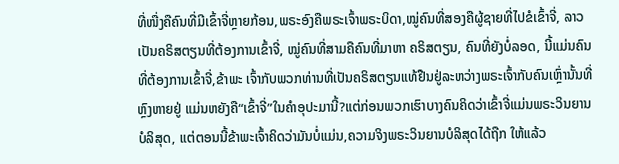ທີ່ໜື່ງຄືຄົນທີ່ມີເຂົ້າຈີ່ຫຼາຍກ້ອນ,ພຣະອົງຄືພຣະເຈົ້າພຣະບິດາ,ໝູ່ຄົນທີ່ສອງຄືຜູ້ຊາຍທີ່ໄປຂໍເຂົ້າຈີ່, ລາວເປັນຄຣິສຕຽນທີ່ຕ້ອງການເຂົ້າຈີ່, ໝູ່ຄົນທີ່ສາມຄືຄົນທີ່ມາຫາ ຄຣິສຕຽນ, ຄົນທີ່ຍັງບໍ່ລອດ, ນີ້ແມ່ນຄົນທີ່ຕ້ອງການເຂົ້າຈີ່,ຂ້າພະ ເຈົ້າກັບພວກທ່ານທີ່ເປັນຄຣິສຕຽນແທ້ຢືນຢູ່ລະຫວ່າງພຣະເຈົ້າກັບຄົນເຫຼົ່ານັ້ນທີ່ຫຼົງຫາຍຢູ່ ແມ່ນຫຍັງຄື“ເຂົ້າຈີ່”ໃນຄໍາອຸປະມານີ້?ແຕ່ກ່ອນພວກເຮົາບາງຄົນຄິດວ່າເຂົ້າຈີ່ແມ່ນພຣະວິນຍານບໍລິສຸດ, ແຕ່ຕອນນີ້ຂ້າພະເຈົ້າຄິດວ່າມັນບໍ່ແມ່ນ,ຄວາມຈິງພຣະວິນຍານບໍລິສຸດໄດ້ຖືກ ໃຫ້ແລ້ວ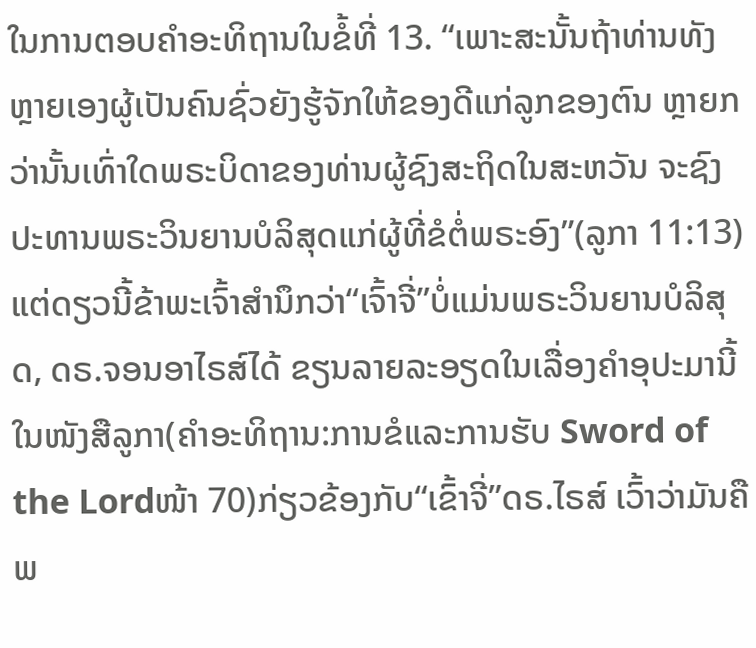ໃນການຕອບຄໍາອະທິຖານໃນຂໍ້ທີ່ 13. “ເພາະສະນັ້ນຖ້າທ່ານທັງຫຼາຍເອງຜູ້ເປັນຄົນຊົ່ວຍັງຮູ້ຈັກໃຫ້ຂອງດີແກ່ລູກຂອງຕົນ ຫຼາຍກວ່ານັ້ນເທົ່າໃດພຣະບິດາຂອງທ່ານຜູ້ຊົງສະຖິດໃນສະຫວັນ ຈະຊົງປະທານພຣະວິນຍານບໍລິສຸດແກ່ຜູ້ທີ່ຂໍຕໍ່ພຣະອົງ”(ລູກາ 11:13) ແຕ່ດຽວນີ້ຂ້າພະເຈົ້າສໍານຶກວ່າ“ເຈົ້າຈີ່”ບໍ່ແມ່ນພຣະວິນຍານບໍລິສຸດ, ດຣ.ຈອນອາໄຣສ໌ໄດ້ ຂຽນລາຍລະອຽດໃນເລື່ອງຄໍາອຸປະມານີ້ໃນໜັງສືລູກາ(ຄໍາອະທິຖານ:ການຂໍແລະການຮັບ Sword of the Lordໜ້າ 70)ກ່ຽວຂ້ອງກັບ“ເຂົ້າຈີ່”ດຣ.ໄຣສ໌ ເວົ້າວ່າມັນຄືພ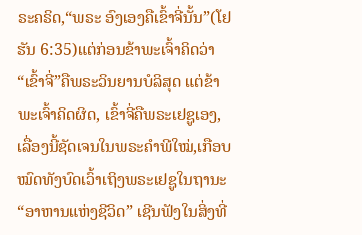ຣະຄຣິດ,“ພຣະ ອົງເອງຄືເຂົ້າຈີ່ນັ້ນ”(ໂຢຮັນ 6:35)ແຕ່ກ່ອນຂ້າພະເຈົ້າຄິດວ່າ“ເຂົ້າຈີ່”ຄືພຣະວິນຍານບໍລິສຸດ ແຕ່ຂ້າພະເຈົ້າຄິດຜິດ, ເຂົ້າຈີ່ຄືພຣະເຢຊູເອງ, ເລື່ອງນີ້ຊັດເຈນໃນພຣະຄໍາພີໃໝ່,ເກືອບ ໝົດທັງບົດເວົ້າເຖິງພຣະເຢຊູໃນຖານະ“ອາຫານແຫ່ງຊີວິດ” ເຊີນຟັງໃນສິ່ງທີ່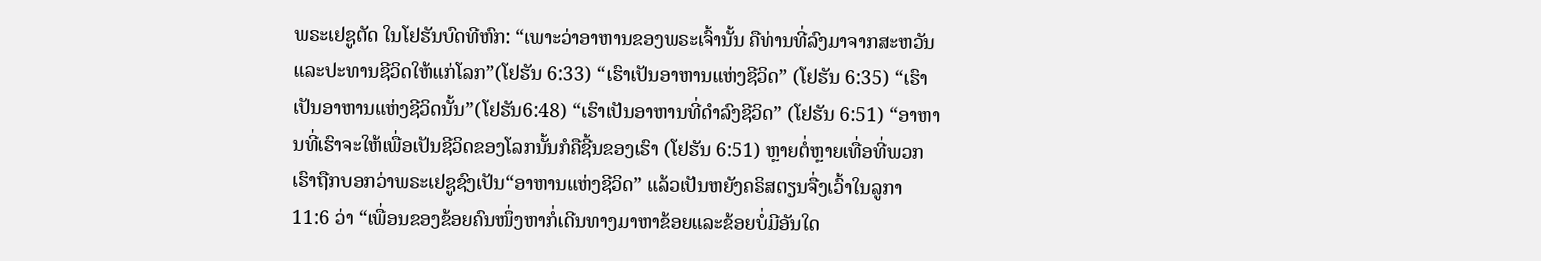ພຣະເຢຊູຕັດ ໃນໂຢຮັນບົດທີຫົກ: “ເພາະວ່າອາຫານຂອງພຣະເຈົ້ານັ້ນ ຄືທ່ານທີ່ລົງມາຈາກສະຫວັນ ແລະປະທານຊີວິດໃຫ້ແກ່ໂລກ”(ໂຢຮັນ 6:33) “ເຮົາເປັນອາຫານແຫ່ງຊີວິດ” (ໂຢຮັນ 6:35) “ເຮົາເປັນອາຫານແຫ່ງຊີວິດນັ້ນ”(ໂຢຮັນ6:48) “ເຮົາເປັນອາຫານທີ່ດໍາລົງຊີວິດ” (ໂຢຮັນ 6:51) “ອາຫານທີ່ເຮົາຈະໃຫ້ເພື່ອເປັນຊີວິດຂອງໂລກນັ້ນກໍຄືຊີ້ນຂອງເຮົາ (ໂຢຮັນ 6:51) ຫຼາຍຕໍ່ຫຼາຍເທື່ອທີ່ພວກເຮົາຖືກບອກວ່າພຣະເຢຊູຊົງເປັນ“ອາຫານແຫ່ງຊີວິດ” ແລ້ວເປັນຫຍັງຄຣິສຕຽນຈື່ງເວົ້າໃນລູກາ 11:6 ວ່າ “ເພື່ອນຂອງຂ້ອຍຄົນໜຶ່ງຫາກໍ່ເດີນທາງມາຫາຂ້ອຍແລະຂ້ອຍບໍ່ມີອັນໃດ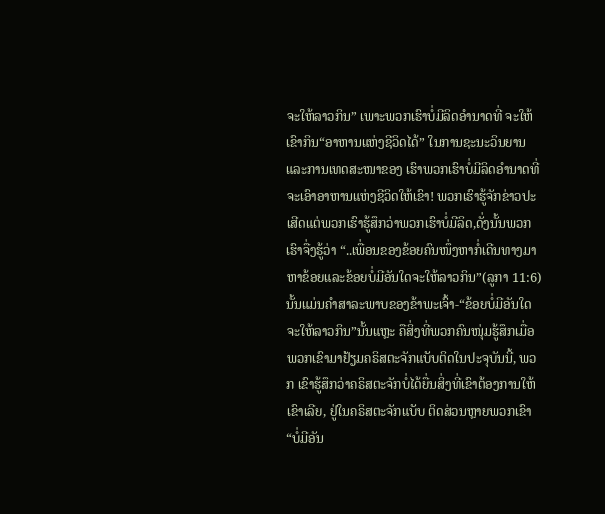ຈະໃຫ້ລາວກິນ” ເພາະພວກເຮົາບໍ່ມີລິດອໍານາດທີ່ ຈະໃຫ້ເຂົາກິນ“ອາຫານແຫ່ງຊີວິດໄດ້” ໃນການຊະນະວິນຍານແລະການເທດສະໜາຂອງ ເຮົາພວກເຮົາບໍ່ມີລິດອໍານາດທີ່ຈະເອົາອາຫານແຫ່ງຊີວິດໃຫ້ເຂົາ! ພວກເຮົາຮູ້ຈັກຂ່າວປະ ເສີດແຕ່ພວກເຮົາຮູ້ສຶກວ່າພວກເຮົາບໍ່ມີລິດ,ດັ່ງນັ້ນພວກເຮົາຈື່ງຮູ້ວ່າ “..ເພື່ອນຂອງຂ້ອຍຄົນໜຶ່ງຫາກໍ່ເດີນທາງມາຫາຂ້ອຍແລະຂ້ອຍບໍ່ມີອັນໃດຈະໃຫ້ລາວກິນ”(ລູກາ 11:6) ນັ້ນແມ່ນຄໍາສາລະພາບຂອງຂ້າພະເຈົ້າ-“ຂ້ອຍບໍ່ມີອັນໃດຈະໃຫ້ລາວກິນ”ນັ້ນແຫຼະ ຄືສິ່ງທີ່ພວກຄົນໜຸ່ມຮູ້ສຶກເມື່ອພວກເຂົາມາຢ້ຽມຄຣິສຕະຈັກແບັບຕິດໃນປະຈຸບັນນີ້, ພວກ ເຂົາຮູ້ສຶກວ່າຄຣິສຕະຈັກບໍ່ໄດ້ຍື່ນສິ່ງທີ່ເຂົາຕ້ອງການໃຫ້ເຂົາເລີຍ, ຢູ່ໃນຄຣິສຕະຈັກແບັບ ຕິດສ່ວນຫຼາຍພວກເຂົາ “ບໍ່ມີອັນ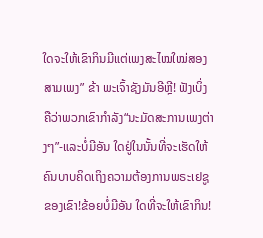ໃດຈະໃຫ້ເຂົາກິນມີແຕ່ເພງສະໄໝໃໝ່ສອງສາມເພງ” ຂ້າ ພະເຈົ້າຊັງມັນອີຫຼີ! ຟັງເບິ່ງຄືວ່າພວກເຂົາກໍາລັງ“ນະມັດສະການເພງຕ່າງໆ”-ແລະບໍ່ມີອັນ ໃດຢູ່ໃນນັ້ນທີ່ຈະເຮັດໃຫ້ຄົນບາບຄິດເຖິງຄວາມຕ້ອງການພຣະເຢຊູຂອງເຂົາ!ຂ້ອຍບໍ່ມີອັນ ໃດທີ່ຈະໃຫ້ເຂົາກິນ!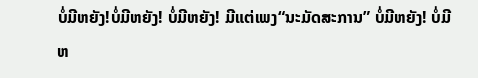ບໍ່ມີຫຍັງ!ບໍ່ມີຫຍັງ! ບໍ່ມີຫຍັງ! ມີແຕ່ເພງ“ນະມັດສະການ” ບໍ່ມີຫຍັງ! ບໍ່ມີຫ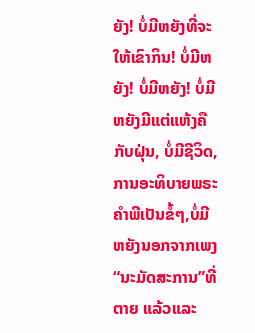ຍັງ! ບໍ່ມີຫຍັງທີ່ຈະໃຫ້ເຂົາກິນ! ບໍ່ມີຫຍັງ! ບໍ່ມີຫຍັງ! ບໍ່ມີຫຍັງມີແຕ່ແຫ້ງຄືກັບຝຸ່ນ, ບໍ່ມີຊີວິດ,ການອະທິບາຍພຣະຄໍາພີເປັນຂໍ້ໆ,ບໍ່ມີຫຍັງນອກຈາກເພງ“ນະມັດສະການ”ທີ່ຕາຍ ແລ້ວແລະ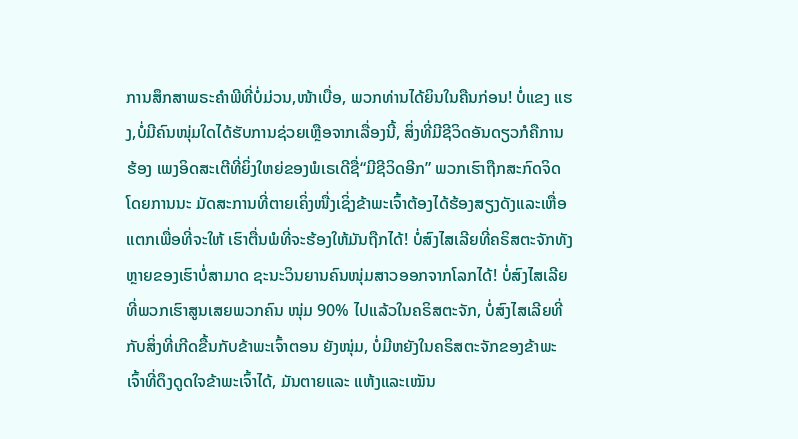ການສຶກສາພຣະຄໍາພີທີ່ບໍ່ມ່ວນ,ໜ້າເບື່ອ, ພວກທ່ານໄດ້ຍິນໃນຄືນກ່ອນ! ບໍ່ແຂງ ແຮງ,ບໍ່ມີຄົນໜຸ່ມໃດໄດ້ຮັບການຊ່ວຍເຫຼືອຈາກເລື່ອງນີ້, ສິ່ງທີ່ມີຊີວິດອັນດຽວກໍຄືການຮ້ອງ ເພງອິດສະເຕີທີ່ຍິ່ງໃຫຍ່ຂອງພໍເຣເດີຊື່“ມີຊີວິດອີກ” ພວກເຮົາຖືກສະກົດຈິດໂດຍການນະ ມັດສະການທີ່ຕາຍເຄິ່ງໜື່ງເຊິ່ງຂ້າພະເຈົ້າຕ້ອງໄດ້ຮ້ອງສຽງດັງແລະເຫື່ອແຕກເພື່ອທີ່ຈະໃຫ້ ເຮົາຕື່ນພໍທີ່ຈະຮ້ອງໃຫ້ມັນຖືກໄດ້! ບໍ່ສົງໄສເລີຍທີ່ຄຣິສຕະຈັກທັງຫຼາຍຂອງເຮົາບໍ່ສາມາດ ຊະນະວິນຍານຄົນໜຸ່ມສາວອອກຈາກໂລກໄດ້! ບໍ່ສົງໄສເລີຍທີ່ພວກເຮົາສູນເສຍພວກຄົນ ໜຸ່ມ 90% ໄປແລ້ວໃນຄຣິສຕະຈັກ, ບໍ່ສົງໄສເລີຍທີ່ກັບສິ່ງທີ່ເກີດຂື້ນກັບຂ້າພະເຈົ້າຕອນ ຍັງໜຸ່ມ, ບໍ່ມີຫຍັງໃນຄຣິສຕະຈັກຂອງຂ້າພະເຈົ້າທີ່ດຶງດູດໃຈຂ້າພະເຈົ້າໄດ້, ມັນຕາຍແລະ ແຫ້ງແລະເໝັນ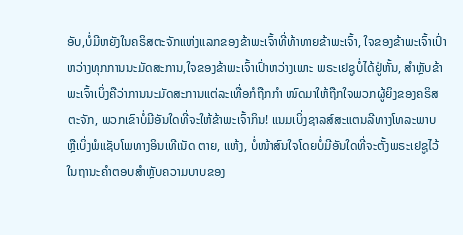ອັບ,ບໍ່ມີຫຍັງໃນຄຣິສຕະຈັກແຫ່ງແລກຂອງຂ້າພະເຈົ້າທີ່ທ້າທາຍຂ້າພະເຈົ້າ, ໃຈຂອງຂ້າພະເຈົ້າເປົ່າຫວ່າງທຸກການນະມັດສະການ,ໃຈຂອງຂ້າພະເຈົ້າເປົ່າຫວ່າງເພາະ ພຣະເຢຊູບໍ່ໄດ້ຢູ່ຫັ້ນ, ສໍາຫຼັບຂ້າພະເຈົ້າເບິ່ງຄືວ່າການນະມັດສະການແຕ່ລະເທື່ອກໍຖືກກໍາ ໜົດມາໃຫ້ຖືກໃຈພວກຜູ້ຍິງຂອງຄຣິສຕະຈັກ, ພວກເຂົາບໍ່ມີອັນໃດທີ່ຈະໃຫ້ຂ້າພະເຈົ້າກິນ! ແນມເບິ່ງຊາລສ໌ສະແຕນລີທາງໂທລະພາບ ຫຼືເບິ່ງພໍແຊັບໂພທາງອິນເທີເນັດ ຕາຍ, ແຫ້ງ, ບໍ່ໜ້າສົນໃຈໂດຍບໍ່ມີອັນໃດທີ່ຈະຕັ້ງພຣະເຢຊູໄວ້ໃນຖານະຄໍາຕອບສໍາຫຼັບຄວາມບາບຂອງ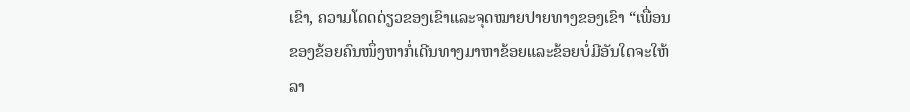ເຂົາ, ຄວາມໂດດດ່ຽວຂອງເຂົາແລະຈຸດໝາຍປາຍທາງຂອງເຂົາ “ເພື່ອນຂອງຂ້ອຍຄົນໜຶ່ງຫາກໍ່ເດີນທາງມາຫາຂ້ອຍແລະຂ້ອຍບໍ່ມີອັນໃດຈະໃຫ້ລາ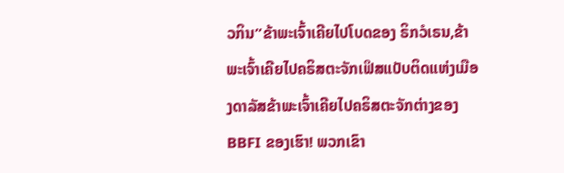ວກິນ”ຂ້າພະເຈົ້າເຄີຍໄປໂບດຂອງ ຣິກວໍເຣນ,ຂ້າພະເຈົ້າເຄີຍໄປຄຣິສຕະຈັກເຟິສແບັບຕິດແຫ່ງເມືອງດາລັສຂ້າພະເຈົ້າເຄີຍໄປຄຣິສຕະຈັກຕ່າງຂອງ BBFI ຂອງເຮົາ! ພວກເຂົາ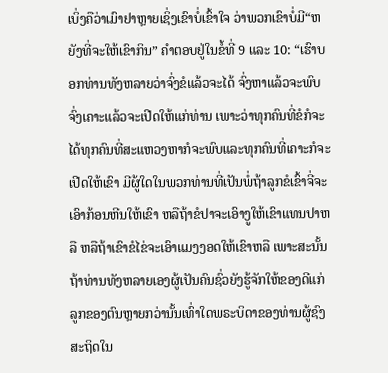ເບິ່ງຄືວ່າເມົາຢາຫຼາຍເຊິ່ງເຂົາບໍ່ເຂົ້າໃຈ ວ່າພວກເຂົາບໍ່ມີ“ຫຍັງທີ່ຈະໃຫ້ເຂົາກິນ” ຄໍາຕອບຢູ່ໃນຂໍ້ທີ່ 9 ແລະ 10: “ເຮົາບອກທ່ານທັງຫລາຍວ່າຈົ່ງຂໍແລ້ວຈະໄດ້ ຈົ່ງຫາແລ້ວຈະພົບ ຈົ່ງເຄາະແລ້ວຈະເປີດໃຫ້ແກ່ທ່ານ ເພາະວ່າທຸກຄົນທີ່ຂໍກໍຈະໄດ້ທຸກຄົນທີ່ສະແຫວງຫາກໍຈະພົບແລະທຸກຄົນທີ່ເຄາະກໍຈະເປີດໃຫ້ເຂົາ ມີຜູ້ໃດໃນພວກທ່ານທີ່ເປັນພໍ່ຖ້າລູກຂໍເຂົ້າຈີ່ຈະເອົາກ້ອນຫີນໃຫ້ເຂົາ ຫລືຖ້າຂໍປາຈະເອົາງູໃຫ້ເຂົາແທນປາຫລື ຫລືຖ້າເຂົາຂໍໄຂ່ຈະເອົາແມງງອດໃຫ້ເຂົາຫລື ເພາະສະນັ້ນ ຖ້າທ່ານທັງຫລາຍເອງຜູ້ເປັນຄົນຊົ່ວຍັງຮູ້ຈັກໃຫ້ຂອງດີແກ່ລູກຂອງຕົນຫຼາຍກວ່ານັ້ນເທົ່າໃດພຣະບິດາຂອງທ່ານຜູ້ຊົງສະຖິດໃນ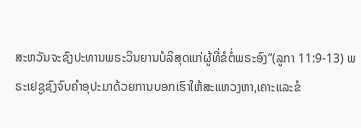ສະຫວັນຈະຊົງປະທານພຣະວິນຍານບໍລິສຸດແກ່ຜູ້ທີ່ຂໍຕໍ່ພຣະອົງ”(ລູກາ 11:9-13) ພຣະເຢຊູຊົງຈົບຄໍາອຸປະມາດ້ວຍການບອກເຮົາໃຫ້ສະແຫວງຫາ,ເຄາະແລະຂໍ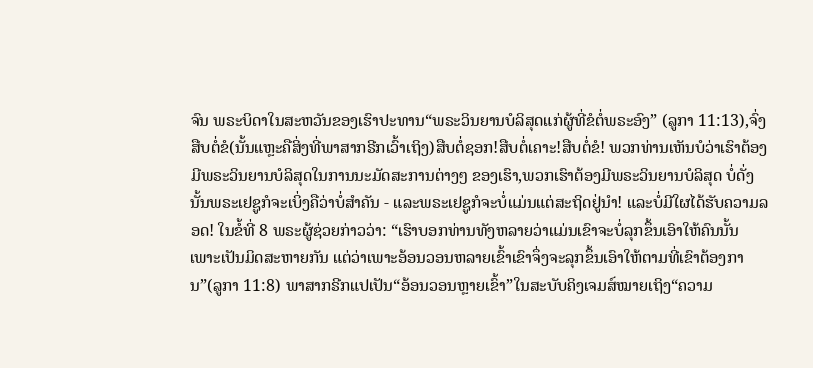ຈົນ ພຣະບິດາໃນສະຫວັນຂອງເຮົາປະທານ“ພຣະວິນຍານບໍລິສຸດແກ່ຜູ້ທີ່ຂໍຕໍ່ພຣະອົງ” (ລູກາ 11:13),ຈົ່ງສືບຕໍ່ຂໍ(ນັ້ນແຫຼະຄືສິ່ງທີ່ພາສາກຣີກເວົ້າເຖິງ)ສືບຕໍ່ຊອກ!ສືບຕໍ່ເຄາະ!ສືບຕໍ່ຂໍ! ພວກທ່ານເຫັນບໍວ່າເຮົາຕ້ອງມີພຣະວິນຍານບໍລິສຸດໃນການນະມັດສະການຕ່າງໆ ຂອງເຮົາ,ພວກເຮົາຕ້ອງມີພຣະວິນຍານບໍລິສຸດ ບໍ່ດັ່ງນັ້ນພຣະເຢຊູກໍຈະເບິ່ງຄືວ່າບໍ່ສໍາຄັນ - ແລະພຣະເຢຊູກໍຈະບໍ່ແມ່ນແຕ່ສະຖິດຢູ່ນໍາ! ແລະບໍ່ມີໃຜໄດ້ຮັບຄວາມລອດ! ໃນຂໍ້ທີ່ 8 ພຣະຜູ້ຊ່ວຍກ່າວວ່າ: “ເຮົາບອກທ່ານທັງຫລາຍວ່າແມ່ນເຂົາຈະບໍ່ລຸກຂຶ້ນເອົາໃຫ້ຄົນນັ້ນເພາະເປັນມິດສະຫາຍກັນ ແຕ່ວ່າເພາະອ້ອນວອນຫລາຍເຂົ້າເຂົາຈຶ່ງຈະລຸກຂຶ້ນເອົາໃຫ້ຕາມທີ່ເຂົາຕ້ອງການ”(ລູກາ 11:8) ພາສາກຣີກແປເປັນ“ອ້ອນວອນຫຼາຍເຂົ້າ”ໃນສະບັບຄິງເຈມສ໌ໝາຍເຖິງ“ຄວາມ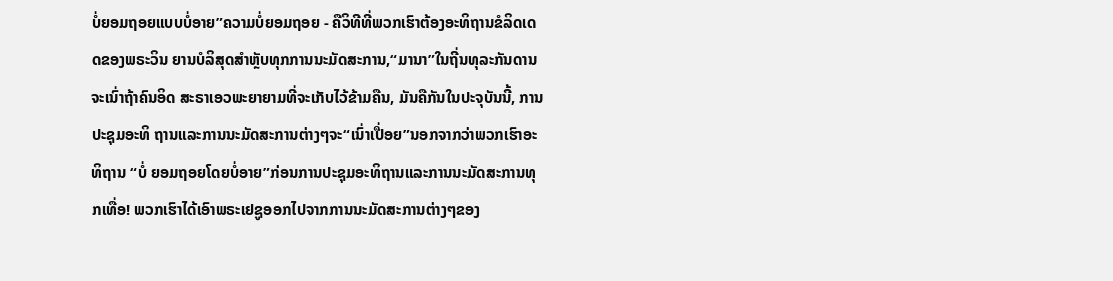ບໍ່ຍອມຖອຍແບບບໍ່ອາຍ”ຄວາມບໍ່ຍອມຖອຍ - ຄືວິທີທີ່ພວກເຮົາຕ້ອງອະທິຖານຂໍລິດເດດຂອງພຣະວິນ ຍານບໍລິສຸດສໍາຫຼັບທຸກການນະມັດສະການ,“ມານາ”ໃນຖີ່ນທຸລະກັນດານຈະເນົ່າຖ້າຄົນອິດ ສະຣາເອວພະຍາຍາມທີ່ຈະເກັບໄວ້ຂ້າມຄືນ, ມັນຄືກັນໃນປະຈຸບັນນີ້, ການປະຊຸມອະທິ ຖານແລະການນະມັດສະການຕ່າງໆຈະ“ເນົ່າເປື່ອຍ”ນອກຈາກວ່າພວກເຮົາອະທິຖານ “ບໍ່ ຍອມຖອຍໂດຍບໍ່ອາຍ”ກ່ອນການປະຊຸມອະທິຖານແລະການນະມັດສະການທຸກເທື່ອ! ພວກເຮົາໄດ້ເອົາພຣະເຢຊູອອກໄປຈາກການນະມັດສະການຕ່າງໆຂອງ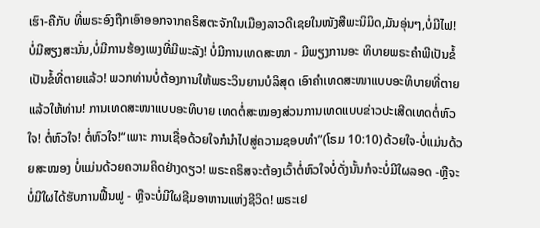ເຮົາ-ຄືກັບ ທີ່ພຣະອົງຖືກເອົາອອກຈາກຄຣິສຕະຈັກໃນເມືອງລາວດີເຊຍໃນໜັງສືພະນິມິດ,ມັນອຸ່ນໆ,ບໍ່ມີໄຟ! ບໍ່ມີສຽງສະນັ່ນ,ບໍ່ມີການຮ້ອງເພງທີ່ມີພະລັງ! ບໍ່ມີການເທດສະໜາ - ມີພຽງການອະ ທິບາຍພຣະຄໍາພີເປັນຂໍ້ເປັນຂໍ້ທີ່ຕາຍແລ້ວ! ພວກທ່ານບໍ່ຕ້ອງການໃຫ້ພຣະວິນຍານບໍລິສຸດ ເອົາຄໍາເທດສະໜາແບບອະທິບາຍທີ່ຕາຍແລ້ວໃຫ້ທ່ານ! ການເທດສະໜາແບບອະທິບາຍ ເທດຕໍ່ສະໝອງສ່ວນການເທດແບບຂ່າວປະເສີດເທດຕໍ່ຫົວໃຈ! ຕໍ່ຫົວໃຈ! ຕໍ່ຫົວໃຈ!“ເພາະ ການເຊື່ອດ້ວຍໃຈກໍນໍາໄປສູ່ຄວາມຊອບທໍາ”(ໂຣມ 10:10)ດ້ວຍໃຈ-ບໍ່ແມ່ນດ້ວຍສະໝອງ ບໍ່ແມ່ນດ້ວຍຄວາມຄິດຢ່າງດຽວ! ພຣະຄຣິສຈະຕ້ອງເວົ້າຕໍ່ຫົວໃຈບໍ່ດັ່ງນັ້ນກໍຈະບໍ່ມີໃຜລອດ -ຫຼືຈະບໍ່ມີໃຜໄດ້ຮັບການຟື້ນຟູ - ຫຼືຈະບໍ່ມີໃຜຊີມອາຫານແຫ່ງຊີວິດ! ພຣະເຢ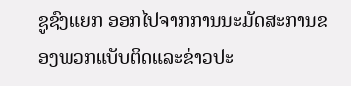ຊູຊົງແຍກ ອອກໄປຈາກການນະມັດສະການຂອງພວກແບັບຕິດແລະຂ່າວປະ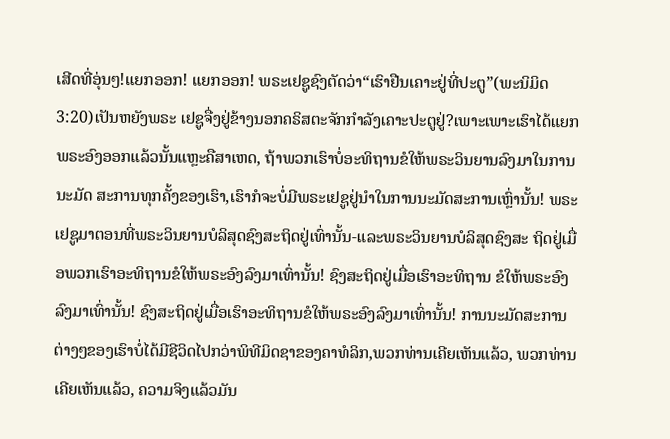ເສີດທີ່ອຸ່ນໆ!ແຍກອອກ! ແຍກອອກ! ພຣະເຢຊູຊົງຕັດວ່າ“ເຮົາຢືນເຄາະຢູ່ທີ່ປະຕູ”(ພະນິມິດ 3:20)ເປັນຫຍັງພຣະ ເຢຊູຈື່ງຢູ່ຂ້າງນອກຄຣິສຕະຈັກກໍາລັງເຄາະປະຕູຢູ່?ເພາະເພາະເຮົາໄດ້ແຍກພຣະອົງອອກແລ້ວນັ້ນແຫຼະຄືສາເຫດ, ຖ້າພວກເຮົາບໍ່ອະທິຖານຂໍໃຫ້ພຣະວິນຍານລົງມາໃນການນະມັດ ສະການທຸກຄັ້ງຂອງເຮົາ,ເຮົາກໍຈະບໍ່ມີພຣະເຢຊູຢູ່ນໍາໃນການນະມັດສະການເຫຼົ່ານັ້ນ! ພຣະ ເຢຊູມາຕອນທີ່ພຣະວິນຍານບໍລິສຸດຊົງສະຖິດຢູ່ເທົ່ານັ້ນ-ແລະພຣະວິນຍານບໍລິສຸດຊົງສະ ຖິດຢູ່ເມື່ອພວກເຮົາອະທິຖານຂໍໃຫ້ພຣະອົງລົງມາເທົ່ານັ້ນ! ຊົງສະຖິດຢູ່ເມື່ອເຮົາອະທິຖານ ຂໍໃຫ້ພຣະອົງລົງມາເທົ່ານັ້ນ! ຊົງສະຖິດຢູ່ເມື່ອເຮົາອະທິຖານຂໍໃຫ້ພຣະອົງລົງມາເທົ່ານັ້ນ! ການນະມັດສະການຕ່າງໆຂອງເຮົາບໍ່ໄດ້ມີຊີວິດໄປກວ່າພິທີມິດຊາຂອງຄາທໍລິກ,ພວກທ່ານເຄີຍເຫັນແລ້ວ, ພວກທ່ານເຄີຍເຫັນແລ້ວ, ຄວາມຈິງແລ້ວມັນ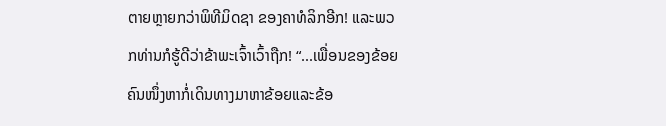ຕາຍຫຼາຍກວ່າພິທີມິດຊາ ຂອງຄາທໍລິກອີກ! ແລະພວກທ່ານກໍຮູ້ດີວ່າຂ້າພະເຈົ້າເວົ້າຖືກ! “...ເພື່ອນຂອງຂ້ອຍຄົນໜຶ່ງຫາກໍ່ເດິນທາງມາຫາຂ້ອຍແລະຂ້ອ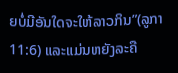ຍບໍ່ມີອັນໃດຈະໃຫ້ລາວກິນ”(ລູກາ 11:6) ແລະແມ່ນຫຍັງລະຄື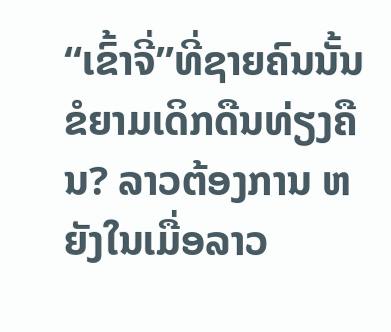“ເຂົ້າຈີ່”ທີ່ຊາຍຄົນນັ້ນຂໍຍາມເດິກດືນທ່ຽງຄືນ? ລາວຕ້ອງການ ຫຍັງໃນເມື່ອລາວ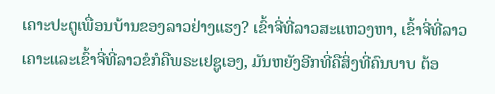ເຄາະປະຕູເພື່ອນບ້ານຂອງລາວຢ່າງແຮງ? ເຂົ້າຈີ່ທີ່ລາວສະແຫວງຫາ, ເຂົ້າຈີ່ທີ່ລາວເຄາະແລະເຂົ້າຈີ່ທີ່ລາວຂໍກໍຄືພຣະເຢຊູເອງ, ມັນຫຍັງອີກທີ່ຄືສິ່ງທີ່ຄົນບາບ ຕ້ອ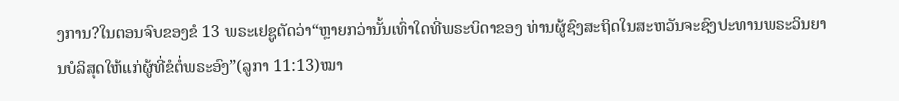ງການ?ໃນຕອນຈົບຂອງຂໍ 13 ພຣະເຢຊູຕັດວ່າ“ຫຼາຍກວ່ານັ້ນເທົ່າໃດທີ່ພຣະບິດາຂອງ ທ່ານຜູ້ຊົງສະຖິດໃນສະຫວັນຈະຊົງປະທານພຣະວິນຍານບໍລິສຸດໃຫ້ແກ່ຜູ້ທີ່ຂໍຕໍ່ພຣະອົງ”(ລູກາ 11:13)ໝາ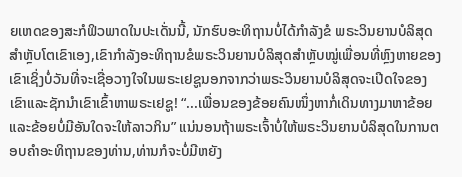ຍເຫດຂອງສະກໍຟິວພາດໃນປະເດັ່ນນີ້, ນັກຮົບອະທິຖານບໍ່ໄດ້ກໍາລັງຂໍ ພຣະວິນຍານບໍລິສຸດສໍາຫຼັບໂຕເຂົາເອງ,ເຂົາກໍາລັງອະທິຖານຂໍພຣະວິນຍານບໍລິສຸດສໍາຫຼັບໝູ່ເພື່ອນທີ່ຫຼົງຫາຍຂອງເຂົາເຊິ່ງບໍ່ວັນທີ່ຈະເຊື່ອວາງໃຈໃນພຣະເຢຊູນອກຈາກວ່າພຣະວິນຍານບໍລິສຸດຈະເປີດໃຈຂອງເຂົາແລະຊັກນໍາເຂົາເຂົ້າຫາພຣະເຢຊູ! “...ເພື່ອນຂອງຂ້ອຍຄົນໜຶ່ງຫາກໍ່ເດິນທາງມາຫາຂ້ອຍແລະຂ້ອຍບໍ່ມີອັນໃດຈະໃຫ້ລາວກິນ” ແນ່ນອນຖ້າພຣະເຈົ້າບໍ່ໃຫ້ພຣະວິນຍານບໍລິສຸດໃນການຕອບຄໍາອະທິຖານຂອງທ່ານ,ທ່ານກໍຈະບໍ່ມີຫຍັງ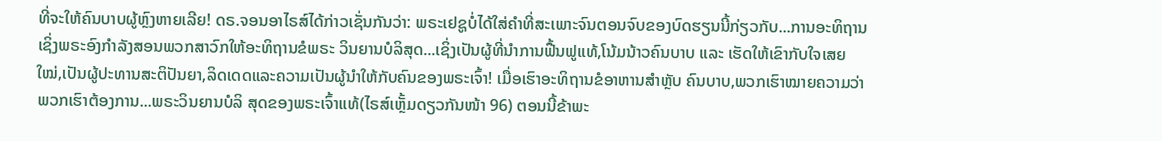ທີ່ຈະໃຫ້ຄົນບາບຜູ້ຫຼົງຫາຍເລີຍ! ດຣ.ຈອນອາໄຣສ໌ໄດ້ກ່າວເຊັ່ນກັນວ່າ: ພຣະເຢຊູບໍ່ໄດ້ໃສ່ຄໍາທີ່ສະເພາະຈົນຕອນຈົບຂອງບົດຮຽນນີ້ກ່ຽວກັບ...ການອະທິຖານເຊິ່ງພຣະອົງກໍາລັງສອນພວກສາວົກໃຫ້ອະທິຖານຂໍພຣະ ວິນຍານບໍລິສຸດ...ເຊິ່ງເປັນຜູ້ທີ່ນໍາການຟື້ນຟູແທ້,ໂນ້ມນ້າວຄົນບາບ ແລະ ເຮັດໃຫ້ເຂົາກັບໃຈເສຍໃໝ່,ເປັນຜູ້ປະທານສະຕິປັນຍາ,ລິດເດດແລະຄວາມເປັນຜູ້ນໍາໃຫ້ກັບຄົນຂອງພຣະເຈົ້າ! ເມື່ອເຮົາອະທິຖານຂໍອາຫານສໍາຫຼັບ ຄົນບາບ,ພວກເຮົາໝາຍຄວາມວ່າພວກເຮົາຕ້ອງການ...ພຣະວິນຍານບໍລິ ສຸດຂອງພຣະເຈົ້າແທ້(ໄຣສ໌ເຫຼັ້ມດຽວກັນໜ້າ 96) ຕອນນີ້ຂ້າພະ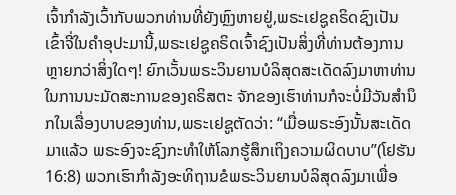ເຈົ້າກໍາລັງເວົ້າກັບພວກທ່ານທີ່ຍັງຫຼົງຫາຍຢູ່,ພຣະເຢຊູຄຣິດຊົງເປັນ ເຂົ້າຈີ່ໃນຄໍາອຸປະມານີ້,ພຣະເຢຊູຄຣິດເຈົ້າຊົງເປັນສິ່ງທີ່ທ່ານຕ້ອງການຫຼາຍກວ່າສິ່ງໃດໆ! ຍົກເວັ້ນພຣະວິນຍານບໍລິສຸດສະເດັດລົງມາຫາທ່ານໃນການນະມັດສະການຂອງຄຣິສຕະ ຈັກຂອງເຮົາທ່ານກໍຈະບໍ່ມີວັນສໍານຶກໃນເລື່ອງບາບຂອງທ່ານ,ພຣະເຢຊູຕັດວ່າ: “ເມື່ອພຣະອົງນັ້ນສະເດັດມາແລ້ວ ພຣະອົງຈະຊົງກະທຳໃຫ້ໂລກຮູ້ສຶກເຖິງຄວາມຜິດບາບ”(ໂຢຮັນ 16:8) ພວກເຮົາກໍາລັງອະທິຖານຂໍພຣະວິນຍານບໍລິສຸດລົງມາເພື່ອ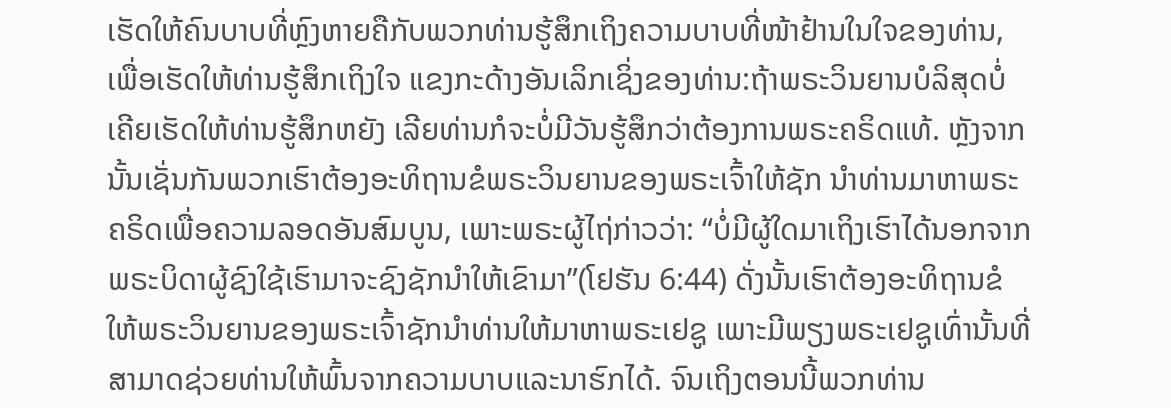ເຮັດໃຫ້ຄົນບາບທີ່ຫຼົງຫາຍຄືກັບພວກທ່ານຮູ້ສຶກເຖິງຄວາມບາບທີ່ໜ້າຢ້ານໃນໃຈຂອງທ່ານ, ເພື່ອເຮັດໃຫ້ທ່ານຮູ້ສຶກເຖິງໃຈ ແຂງກະດ້າງອັນເລິກເຊິ່ງຂອງທ່ານ:ຖ້າພຣະວິນຍານບໍລິສຸດບໍ່ເຄີຍເຮັດໃຫ້ທ່ານຮູ້ສຶກຫຍັງ ເລີຍທ່ານກໍຈະບໍ່ມີວັນຮູ້ສຶກວ່າຕ້ອງການພຣະຄຣິດແທ້. ຫຼັງຈາກນັ້ນເຊັ່ນກັນພວກເຮົາຕ້ອງອະທິຖານຂໍພຣະວິນຍານຂອງພຣະເຈົ້າໃຫ້ຊັກ ນໍາທ່ານມາຫາພຣະຄຣິດເພື່ອຄວາມລອດອັນສົມບູນ, ເພາະພຣະຜູ້ໄຖ່ກ່າວວ່າ: “ບໍ່ມີຜູ້ໃດມາເຖິງເຮົາໄດ້ນອກຈາກພຣະບິດາຜູ້ຊົງໃຊ້ເຮົາມາຈະຊົງຊັກນຳໃຫ້ເຂົາມາ”(ໂຢຮັນ 6:44) ດັ່ງນັ້ນເຮົາຕ້ອງອະທິຖານຂໍໃຫ້ພຣະວິນຍານຂອງພຣະເຈົ້າຊັກນໍາທ່ານໃຫ້ມາຫາພຣະເຢຊູ ເພາະມີພຽງພຣະເຢຊູເທົ່ານັ້ນທີ່ສາມາດຊ່ວຍທ່ານໃຫ້ພົ້ນຈາກຄວາມບາບແລະນາຮົກໄດ້. ຈົນເຖິງຕອນນີ້ພວກທ່ານ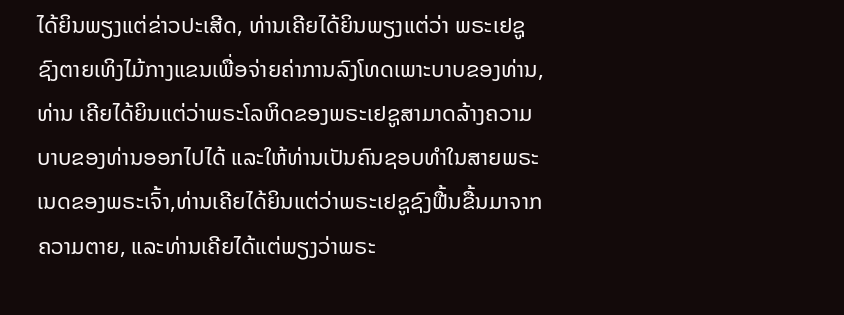ໄດ້ຍິນພຽງແຕ່ຂ່າວປະເສີດ, ທ່ານເຄີຍໄດ້ຍິນພຽງແຕ່ວ່າ ພຣະເຢຊູຊົງຕາຍເທິງໄມ້ກາງແຂນເພື່ອຈ່າຍຄ່າການລົງໂທດເພາະບາບຂອງທ່ານ, ທ່ານ ເຄີຍໄດ້ຍິນແຕ່ວ່າພຣະໂລຫິດຂອງພຣະເຢຊູສາມາດລ້າງຄວາມບາບຂອງທ່ານອອກໄປໄດ້ ແລະໃຫ້ທ່ານເປັນຄົນຊອບທໍາໃນສາຍພຣະເນດຂອງພຣະເຈົ້າ,ທ່ານເຄີຍໄດ້ຍິນແຕ່ວ່າພຣະເຢຊູຊົງຟື້ນຂື້ນມາຈາກຄວາມຕາຍ, ແລະທ່ານເຄີຍໄດ້ແຕ່ພຽງວ່າພຣະ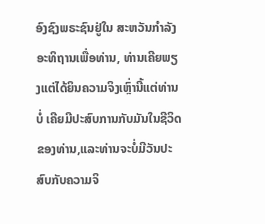ອົງຊົງພຣະຊົນຢູ່ໃນ ສະຫວັນກໍາລັງອະທິຖານເພື່ອທ່ານ, ທ່ານເຄີຍພຽງແຕ່ໄດ້ຍິນຄວາມຈິງເຫຼົ່ານີ້ແຕ່ທ່ານບໍ່ ເຄີຍມີປະສົບການກັບມັນໃນຊີວິດຂອງທ່ານ,ແລະທ່ານຈະບໍ່ມີວັນປະສົບກັບຄວາມຈິ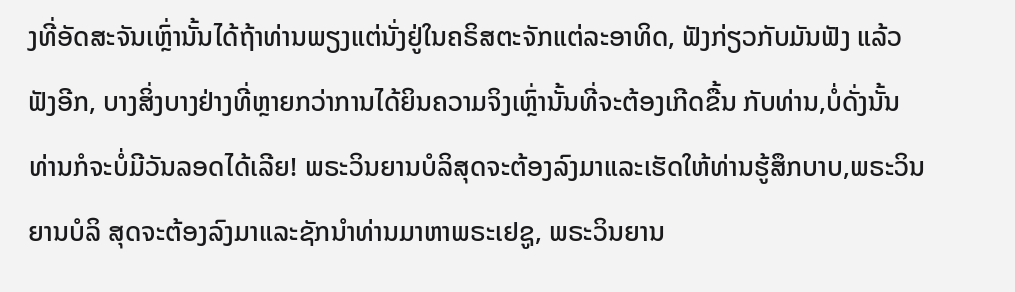ງທີ່ອັດສະຈັນເຫຼົ່ານັ້ນໄດ້ຖ້າທ່ານພຽງແຕ່ນັ່ງຢູ່ໃນຄຣິສຕະຈັກແຕ່ລະອາທິດ, ຟັງກ່ຽວກັບມັນຟັງ ແລ້ວຟັງອີກ, ບາງສິ່ງບາງຢ່າງທີ່ຫຼາຍກວ່າການໄດ້ຍິນຄວາມຈິງເຫຼົ່ານັ້ນທີ່ຈະຕ້ອງເກີດຂື້ນ ກັບທ່ານ,ບໍ່ດັ່ງນັ້ນທ່ານກໍຈະບໍ່ມີວັນລອດໄດ້ເລີຍ! ພຣະວິນຍານບໍລິສຸດຈະຕ້ອງລົງມາແລະເຮັດໃຫ້ທ່ານຮູ້ສຶກບາບ,ພຣະວິນຍານບໍລິ ສຸດຈະຕ້ອງລົງມາແລະຊັກນໍາທ່ານມາຫາພຣະເຢຊູ, ພຣະວິນຍານ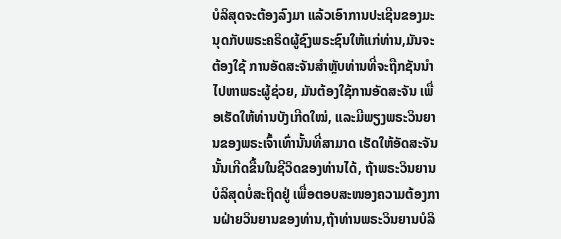ບໍລິສຸດຈະຕ້ອງລົງມາ ແລ້ວເອົາການປະເຊີນຂອງມະນຸດກັບພຣະຄຣິດຜູ້ຊົງພຣະຊົນໃຫ້ແກ່ທ່ານ,ມັນຈະຕ້ອງໃຊ້ ການອັດສະຈັນສໍາຫຼັບທ່ານທີ່ຈະຖືກຊັນນໍາໄປຫາພຣະຜູ້ຊ່ວຍ, ມັນຕ້ອງໃຊ້ການອັດສະຈັນ ເພື່ອເຮັດໃຫ້ທ່ານບັງເກີດໃໝ່, ແລະມີພຽງພຣະວິນຍານຂອງພຣະເຈົ້າເທົ່ານັ້ນທີ່ສາມາດ ເຮັດໃຫ້ອັດສະຈັນນັ້ນເກີດຂື້ນໃນຊີວິດຂອງທ່ານໄດ້, ຖ້າພຣະວິນຍານບໍລິສຸດບໍ່ສະຖິດຢູ່ ເພື່ອຕອບສະໜອງຄວາມຕ້ອງການຝ່າຍວິນຍານຂອງທ່ານ,ຖ້າທ່ານພຣະວິນຍານບໍລິ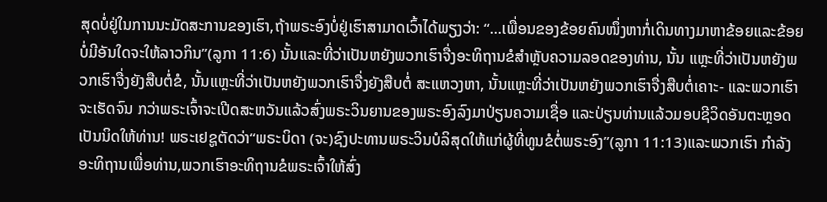ສຸດບໍ່ຢູ່ໃນການນະມັດສະການຂອງເຮົາ,ຖ້າພຣະອົງບໍ່ຢູ່ເຮົາສາມາດເວົ້າໄດ້ພຽງວ່າ: “...ເພື່ອນຂອງຂ້ອຍຄົນໜຶ່ງຫາກໍ່ເດິນທາງມາຫາຂ້ອຍແລະຂ້ອຍບໍ່ມີອັນໃດຈະໃຫ້ລາວກິນ”(ລູກາ 11:6) ນັ້ນແລະທີ່ວ່າເປັນຫຍັງພວກເຮົາຈື່ງອະທິຖານຂໍສໍາຫຼັບຄວາມລອດຂອງທ່ານ, ນັ້ນ ແຫຼະທີ່ວ່າເປັນຫຍັງພວກເຮົາຈື່ງຍັງສືບຕໍ່ຂໍ, ນັ້ນແຫຼະທີ່ວ່າເປັນຫຍັງພວກເຮົາຈື່ງຍັງສືບຕໍ່ ສະແຫວງຫາ, ນັ້ນແຫຼະທີ່ວ່າເປັນຫຍັງພວກເຮົາຈື່ງສືບຕໍ່ເຄາະ- ແລະພວກເຮົາຈະເຮັດຈົນ ກວ່າພຣະເຈົ້າຈະເປີດສະຫວັນແລ້ວສົ່ງພຣະວິນຍານຂອງພຣະອົງລົງມາປ່ຽນຄວາມເຊື່ອ ແລະປ່ຽນທ່ານແລ້ວມອບຊີວິດອັນຕະຫຼອດເປັນນິດໃຫ້ທ່ານ! ພຣະເຢຊູຕັດວ່າ“ພຣະບິດາ (ຈະ)ຊົງປະທານພຣະວິນບໍລິສຸດໃຫ້ແກ່ຜູ້ທີ່ທູນຂໍຕໍ່ພຣະອົງ”(ລູກາ 11:13)ແລະພວກເຮົາ ກໍາລັງອະທິຖານເພື່ອທ່ານ,ພວກເຮົາອະທິຖານຂໍພຣະເຈົ້າໃຫ້ສົ່ງ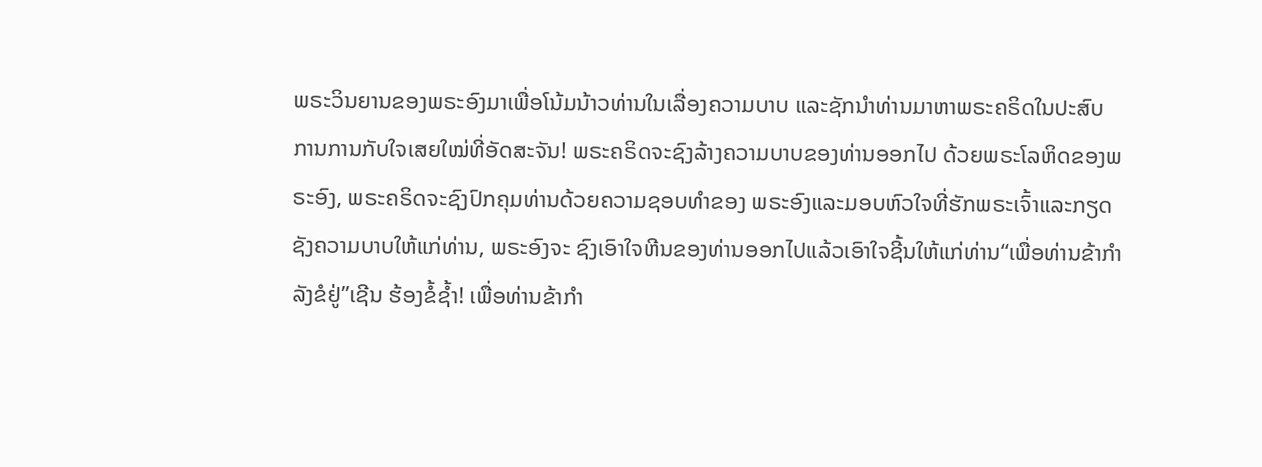ພຣະວິນຍານຂອງພຣະອົງມາເພື່ອໂນ້ມນ້າວທ່ານໃນເລື່ອງຄວາມບາບ ແລະຊັກນໍາທ່ານມາຫາພຣະຄຣິດໃນປະສົບ ການການກັບໃຈເສຍໃໝ່ທີ່ອັດສະຈັນ! ພຣະຄຣິດຈະຊົງລ້າງຄວາມບາບຂອງທ່ານອອກໄປ ດ້ວຍພຣະໂລຫິດຂອງພຣະອົງ, ພຣະຄຣິດຈະຊົງປົກຄຸມທ່ານດ້ວຍຄວາມຊອບທໍາຂອງ ພຣະອົງແລະມອບຫົວໃຈທີ່ຮັກພຣະເຈົ້າແລະກຽດຊັງຄວາມບາບໃຫ້ແກ່ທ່ານ, ພຣະອົງຈະ ຊົງເອົາໃຈຫີນຂອງທ່ານອອກໄປແລ້ວເອົາໃຈຊີ້ນໃຫ້ແກ່ທ່ານ“ເພື່ອທ່ານຂ້າກໍາລັງຂໍຢູ່”ເຊີນ ຮ້ອງຂໍ້ຊໍ້າ! ເພື່ອທ່ານຂ້າກໍາ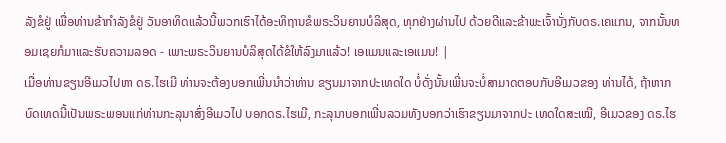ລັງຂໍຢູ່ ເພື່ອທ່ານຂ້າກໍາລັງຂໍຢູ່ ວັນອາທິດແລ້ວນີ້ພວກເຮົາໄດ້ອະທິຖານຂໍພຣະວິນຍານບໍລິສຸດ, ທຸກຢ່າງຜ່ານໄປ ດ້ວຍດີແລະຂ້າພະເຈົ້ານັ່ງກັບດຣ.ເຄແກນ, ຈາກນັ້ນທອມເຊຍກໍມາແລະຮັບຄວາມລອດ - ເພາະພຣະວິນຍານບໍລິສຸດໄດ້ຂໍໃຫ້ລົງມາແລ້ວ! ເອແມນແລະເອແມນ! |
ເມື່ອທ່ານຂຽນອີເມວໄປຫາ ດຣ.ໄຮເມີ ທ່ານຈະຕ້ອງບອກເພີ່ນນໍາວ່າທ່ານ ຂຽນມາຈາກປະເທດໃດ ບໍ່ດັ່ງນັ້ນເພີ່ນຈະບໍ່ສາມາດຕອບກັບອີເມວຂອງ ທ່ານໄດ້, ຖ້າຫາກບົດເທດນີ້ເປັນພຣະພອນແກ່ທ່ານກະລຸນາສົ່ງອີເມວໄປ ບອກດຣ.ໄຮເມີ, ກະລຸນາບອກເພີ່ນລວມທັງບອກວ່າເຮົາຂຽນມາຈາກປະ ເທດໃດສະເໝີ, ອີເມວຂອງ ດຣ.ໄຮ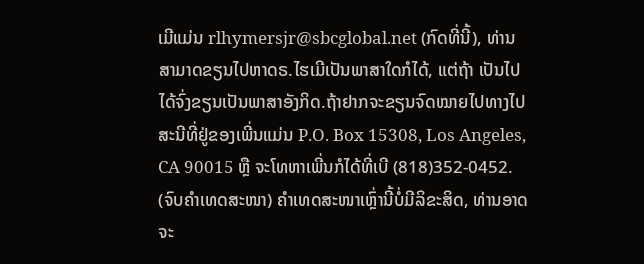ເມີແມ່ນ rlhymersjr@sbcglobal.net (ກົດທີ່ນີ້), ທ່ານສາມາດຂຽນໄປຫາດຣ.ໄຮເມີເປັນພາສາໃດກໍໄດ້, ແຕ່ຖ້າ ເປັນໄປໄດ້ຈົ່ງຂຽນເປັນພາສາອັງກິດ.ຖ້າຢາກຈະຂຽນຈົດໝາຍໄປທາງໄປສະນີທີ່ຢູ່ຂອງເພີ່ນແມ່ນ P.O. Box 15308, Los Angeles, CA 90015 ຫຼື ຈະໂທຫາເພີ່ນກໍໄດ້ທີ່ເບີ (818)352-0452. (ຈົບຄຳເທດສະໜາ) ຄໍາເທດສະໜາເຫຼົ່ານີ້ບໍ່ມີລິຂະສິດ, ທ່ານອາດຈະ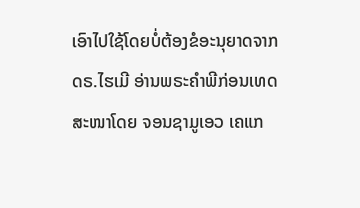ເອົາໄປໃຊ້ໂດຍບໍ່ຕ້ອງຂໍອະນຸຍາດຈາກດຣ.ໄຮເມີ ອ່ານພຣະຄໍາພີກ່ອນເທດສະໜາໂດຍ ຈອນຊາມູເອວ ເຄແກ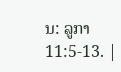ນ: ລູກາ 11:5-13. |